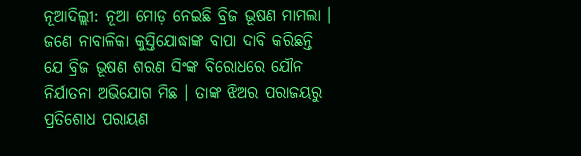ନୂଆଦିଲ୍ଲୀ: ନୂଆ ମୋଡ଼ ନେଇଛି ବ୍ରିଜ ଭୂଷଣ ମାମଲା । ଜଣେ ନାବାଳିକା କୁସ୍ତିଯୋଦ୍ଧାଙ୍କ ବାପା ଦାବି କରିଛନ୍ତି ଯେ ବ୍ରିଜ ଭୂଷଣ ଶରଣ ସିଂଙ୍କ ବିରୋଧରେ ଯୌନ ନିର୍ଯାତନା ଅଭିଯୋଗ ମିଛ । ତାଙ୍କ ଝିଅର ପରାଜୟରୁ ପ୍ରତିଶୋଧ ପରାୟଣ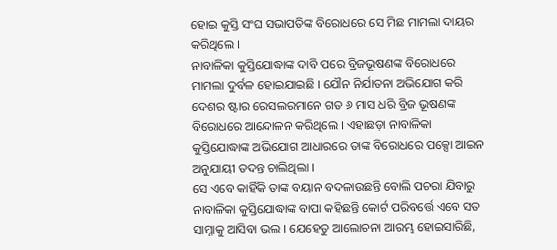ହୋଇ କୁସ୍ତି ସଂଘ ସଭାପତିଙ୍କ ବିରୋଧରେ ସେ ମିଛ ମାମଲା ଦାୟର କରିଥିଲେ ।
ନାବାଳିକା କୁସ୍ତିଯୋଦ୍ଧାଙ୍କ ଦାବି ପରେ ବ୍ରିଜଭୂଷଣଙ୍କ ବିରୋଧରେ ମାମଲା ଦୁର୍ବଳ ହୋଇଯାଇଛି । ଯୌନ ନିର୍ଯାତନା ଅଭିଯୋଗ କରି ଦେଶର ଷ୍ଟାର ରେସଲରମାନେ ଗତ ୬ ମାସ ଧରି ବ୍ରିଜ ଭୂଷଣଙ୍କ ବିରୋଧରେ ଆନ୍ଦୋଳନ କରିଥିଲେ । ଏହାଛଡ଼ା ନାବାଳିକା କୁସ୍ତିଯୋଦ୍ଧାଙ୍କ ଅଭିଯୋଗ ଆଧାରରେ ତାଙ୍କ ବିରୋଧରେ ପକ୍ସୋ ଆଇନ ଅନୁଯାୟୀ ତଦନ୍ତ ଚାଲିଥିଲା ।
ସେ ଏବେ କାହିଁକି ତାଙ୍କ ବୟାନ ବଦଳାଉଛନ୍ତି ବୋଲି ପଚରା ଯିବାରୁ ନାବାଳିକା କୁସ୍ତିଯୋଦ୍ଧାଙ୍କ ବାପା କହିଛନ୍ତି କୋର୍ଟ ପରିବର୍ତ୍ତେ ଏବେ ସତ ସାମ୍ନାକୁ ଆସିବା ଭଲ । ଯେହେତୁ ଆଲୋଚନା ଆରମ୍ଭ ହୋଇସାରିଛି,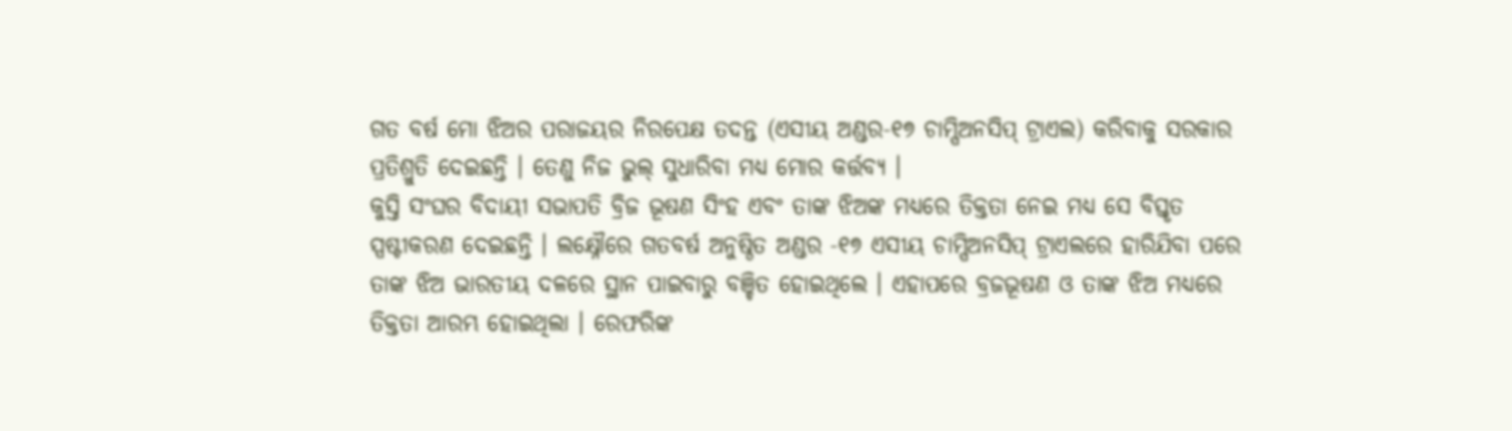ଗତ ବର୍ଷ ମୋ ଝିଅର ପରାଜୟର ନିରପେକ୍ଷ ତଦନ୍ତ (ଏସୀୟ ଅଣ୍ଡର-୧୭ ଚାମ୍ପିଅନସିପ୍ ଟ୍ରାଏଲ) କରିବାକୁ ସରକାର ପ୍ରତିଶ୍ରୁତି ଦେଇଛନ୍ତି । ତେଣୁ ନିଜ ଭୁଲ୍ ସୁଧାରିବା ମଧ୍ୟ ମୋର କର୍ତ୍ତବ୍ୟ ।
କୁସ୍ତି ସଂଘର ବିଦାୟୀ ସଭାପତି ବ୍ରିଜ ଭୂଷଣ ସିଂହ ଏବଂ ତାଙ୍କ ଝିଅଙ୍କ ମଧ୍ୟରେ ତିକ୍ତତା ନେଇ ମଧ୍ୟ ସେ ବିସ୍ତୃତ ସ୍ପଷ୍ଟୀକରଣ ଦେଇଛନ୍ତି । ଲକ୍ଷ୍ନୌରେ ଗତବର୍ଷ ଅନୁଷ୍ଠିତ ଅଣ୍ଡର -୧୭ ଏସୀୟ ଚାମ୍ପିଅନସିପ୍ ଟ୍ରାଏଲରେ ହାରିଯିବା ପରେ ତାଙ୍କ ଝିଅ ଭାରତୀୟ ଦଳରେ ସ୍ଥାନ ପାଇବାରୁ ବଞ୍ଚିତ ହୋଇଥିଲେ । ଏହାପରେ ବ୍ରଜଭୂଷଣ ଓ ତାଙ୍କ ଝିଅ ମଧ୍ୟରେ ତିକ୍ତତା ଆରମ୍ଭ ହୋଇଥିଲା । ରେଫରିଙ୍କ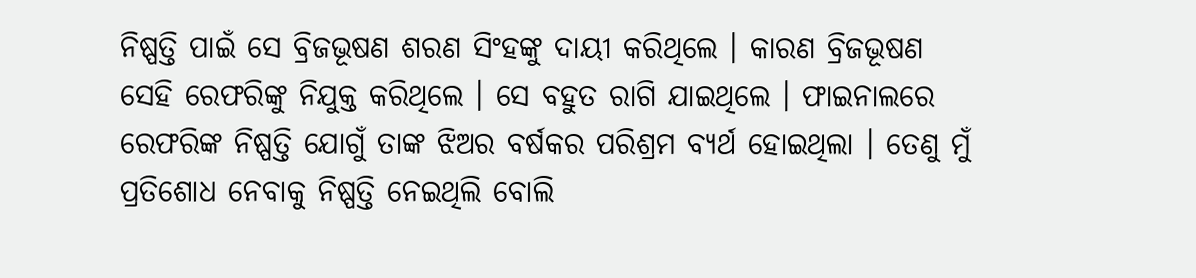ନିଷ୍ପତ୍ତି ପାଇଁ ସେ ବ୍ରିଜଭୂଷଣ ଶରଣ ସିଂହଙ୍କୁ ଦାୟୀ କରିଥିଲେ । କାରଣ ବ୍ରିଜଭୂଷଣ ସେହି ରେଫରିଙ୍କୁ ନିଯୁକ୍ତ କରିଥିଲେ । ସେ ବହୁତ ରାଗି ଯାଇଥିଲେ । ଫାଇନାଲରେ ରେଫରିଙ୍କ ନିଷ୍ପତ୍ତି ଯୋଗୁଁ ତାଙ୍କ ଝିଅର ବର୍ଷକର ପରିଶ୍ରମ ବ୍ୟର୍ଥ ହୋଇଥିଲା । ତେଣୁ ମୁଁ ପ୍ରତିଶୋଧ ନେବାକୁ ନିଷ୍ପତ୍ତି ନେଇଥିଲି ବୋଲି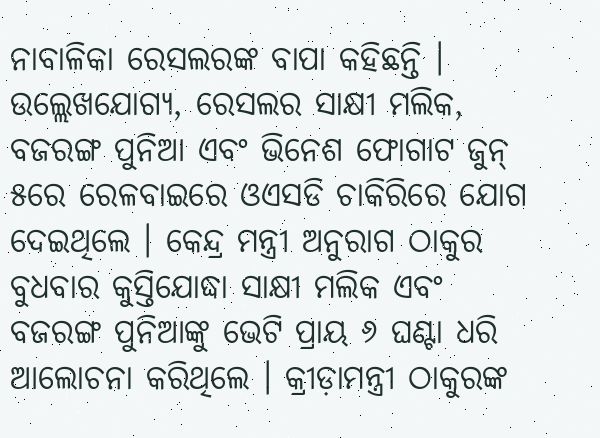ନାବାଳିକା ରେସଲରଙ୍କ ବାପା କହିଛନ୍ତି ।
ଉଲ୍ଲେଖଯୋଗ୍ୟ, ରେସଲର ସାକ୍ଷୀ ମଲିକ, ବଜରଙ୍ଗ ପୁନିଆ ଏବଂ ଭିନେଶ ଫୋଗାଟ ଜୁନ୍ ୫ରେ ରେଳବାଇରେ ଓଏସଡି ଚାକିରିରେ ଯୋଗ ଦେଇଥିଲେ । କେନ୍ଦ୍ର ମନ୍ତ୍ରୀ ଅନୁରାଗ ଠାକୁର ବୁଧବାର କୁସ୍ତିଯୋଦ୍ଧା ସାକ୍ଷୀ ମଲିକ ଏବଂ ବଜରଙ୍ଗ ପୁନିଆଙ୍କୁ ଭେଟି ପ୍ରାୟ ୬ ଘଣ୍ଟା ଧରି ଆଲୋଚନା କରିଥିଲେ । କ୍ରୀଡ଼ାମନ୍ତ୍ରୀ ଠାକୁରଙ୍କ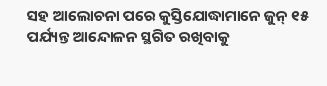ସହ ଆଲୋଚନା ପରେ କୁସ୍ତିଯୋଦ୍ଧାମାନେ ଜୁନ୍ ୧୫ ପର୍ଯ୍ୟନ୍ତ ଆନ୍ଦୋଳନ ସ୍ଥଗିତ ରଖିବାକୁ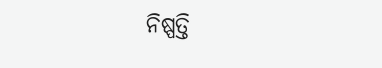ନିଷ୍ପତ୍ତି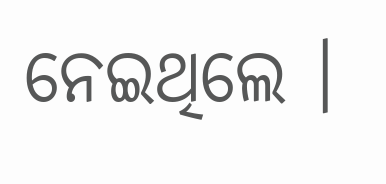ନେଇଥିଲେ ।